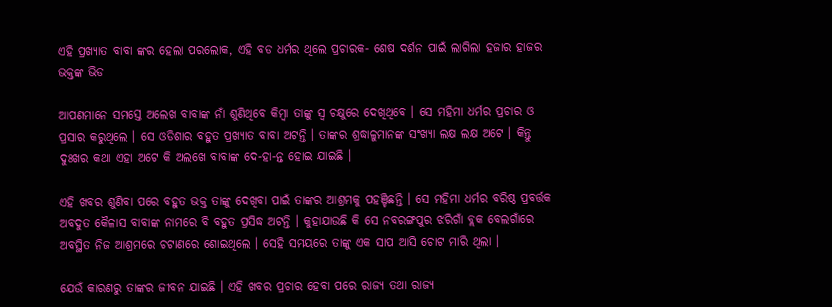ଏହି ପ୍ରଖ୍ୟାତ ବାବା ଙ୍କର ହେଲା ପରଲୋକ, ଏହି ବଡ ଧର୍ମର ଥିଲେ ପ୍ରଚାରକ- ଶେଷ ଦର୍ଶନ ପାଇଁ ଲାଗିଲା ହଜାର ହାଜର ଭକ୍ତଙ୍କ ଭିଡ

ଆପଣମାନେ ସମସ୍ତେ ଅଲେଖ ବାବାଙ୍କ ନାଁ ଶୁଣିଥିବେ କିମ୍ବା ତାଙ୍କୁ ସ୍ଵ ଚକ୍ଷୁରେ ଦେଖିଥିବେ । ସେ ମହିମା ଧର୍ମର ପ୍ରଚାର ଓ ପ୍ରସାର କରୁଥିଲେ । ସେ ଓଡିଶାର ବହୁତ ପ୍ରଖ୍ୟାତ ବାବା ଅଟନ୍ତି । ତାଙ୍କର ଶ୍ରଦ୍ଧାଳୁମାନଙ୍କ ସଂଖ୍ୟା ଲକ୍ଷ ଲକ୍ଷ ଅଟେ । କିନ୍ତୁ ଦୁଃଖର କଥା ଏହା ଅଟେ କି ଅଲଖେ ବାବାଙ୍କ ଦେ-ହା-ନ୍ତ ହୋଇ ଯାଇଛି ।

ଏହି ଖବର ଶୁଣିବା ପରେ ବହୁତ ଭକ୍ତ ତାଙ୍କୁ ଦେଖିବା ପାଇଁ ତାଙ୍କର ଆଶ୍ରମକୁ ପହଞ୍ଚିଛନ୍ତି । ସେ ମହିମା ଧର୍ମର ବରିଷ୍ଠ ପ୍ରବର୍ତ୍ତକ ଅବଦୁତ କୈଳାସ ବାବାଙ୍କ ନାମରେ ବି ବହୁତ ପ୍ରସିଦ୍ଧ ଅଟନ୍ତି । କୁହାଯାଉଛି କି ସେ ନବରଙ୍ଗପୁର ଝରିଗାଁ ବ୍ଲକ ବେଲଗାଁରେ ଅବସ୍ଥିତ ନିଜ ଆଶ୍ରମରେ ଚଟାଣରେ ଶୋଇଥିଲେ । ସେହି ସମୟରେ ତାଙ୍କୁ ଏକ ସାପ ଆସି ଚୋଟ ମାରି ଥିଲା ।

ଯେଉଁ କାରଣରୁ ତାଙ୍କର ଜୀବନ ଯାଇଛି । ଏହି ଖବର ପ୍ରଚାର ହେବା ପରେ ରାଜ୍ୟ ତଥା ରାଜ୍ୟ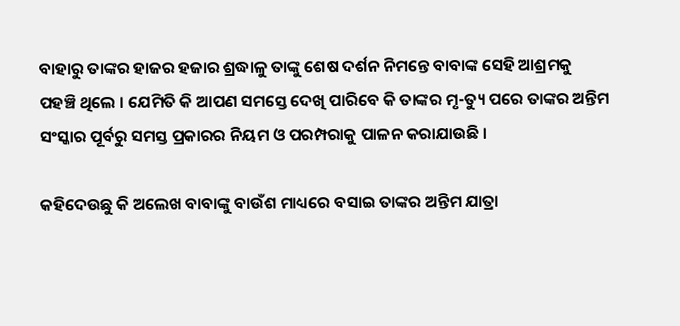ବାହାରୁ ତାଙ୍କର ହାଜର ହଜାର ଶ୍ରଦ୍ଧାଳୁ ତାଙ୍କୁ ଶେଷ ଦର୍ଶନ ନିମନ୍ତେ ବାବାଙ୍କ ସେହି ଆଶ୍ରମକୁ ପହଞ୍ଚି ଥିଲେ । ଯେମିତି କି ଆପଣ ସମସ୍ତେ ଦେଖି ପାରିବେ କି ତାଙ୍କର ମୃ-ତ୍ୟୁ ପରେ ତାଙ୍କର ଅନ୍ତିମ ସଂସ୍କାର ପୂର୍ବରୁ ସମସ୍ତ ପ୍ରକାରର ନିୟମ ଓ ପରମ୍ପରାକୁ ପାଳନ କରାଯାଉଛି ।

କହିଦେଉଛୁ କି ଅଲେଖ ବାବାଙ୍କୁ ବାଉଁଶ ମାଧ୍ୟରେ ବସାଇ ତାଙ୍କର ଅନ୍ତିମ ଯାତ୍ରା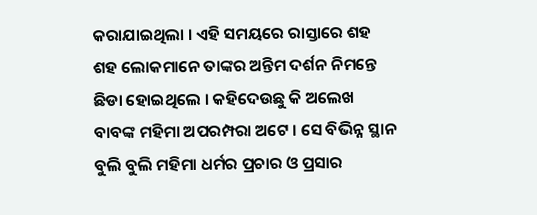କରାଯାଇଥିଲା । ଏହି ସମୟରେ ରାସ୍ତାରେ ଶହ ଶହ ଲୋକମାନେ ତାଙ୍କର ଅନ୍ତିମ ଦର୍ଶନ ନିମନ୍ତେ ଛିଡା ହୋଇଥିଲେ । କହିଦେଉଛୁ କି ଅଲେଖ ବାବଙ୍କ ମହିମା ଅପରମ୍ପରା ଅଟେ । ସେ ବିଭିନ୍ନ ସ୍ଥାନ ବୁଲି ବୁଲି ମହିମା ଧର୍ମର ପ୍ରଚାର ଓ ପ୍ରସାର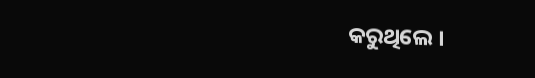କରୁଥିଲେ ।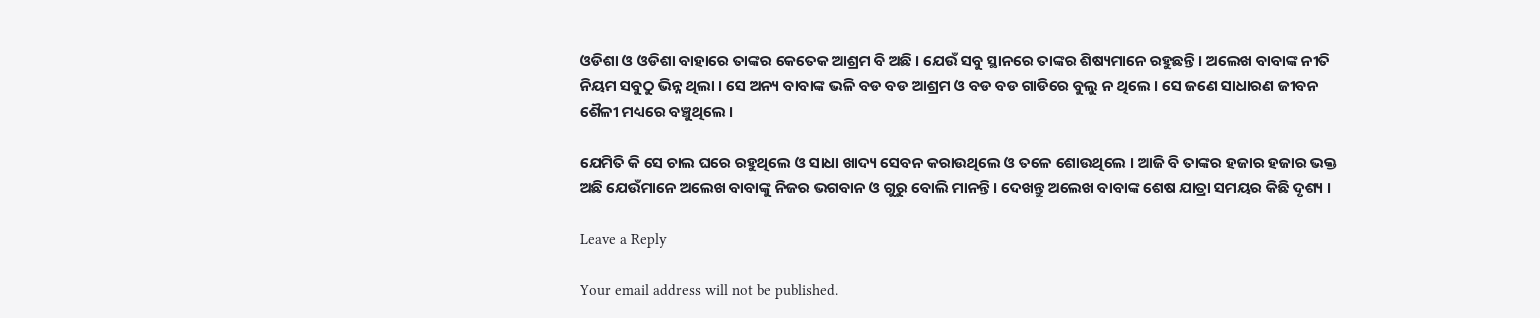ଓଡିଶା ଓ ଓଡିଶା ବାହାରେ ତାଙ୍କର କେତେକ ଆଶ୍ରମ ବି ଅଛି । ଯେଉଁ ସବୁ ସ୍ଥାନରେ ତାଙ୍କର ଶିଷ୍ୟମାନେ ରହୁଛନ୍ତି । ଅଲେଖ ବାବାଙ୍କ ନୀତି ନିୟମ ସବୁଠୁ ଭିନ୍ନ ଥିଲା । ସେ ଅନ୍ୟ ବାବାଙ୍କ ଭଳି ବଡ ବଡ ଆଶ୍ରମ ଓ ବଡ ବଡ ଗାଡିରେ ବୁଲୁ ନ ଥିଲେ । ସେ ଜଣେ ସାଧାରଣ ଜୀବନ ଶୈଳୀ ମଧ୍ୟରେ ବଞ୍ଚୁଥିଲେ ।

ଯେମିତି କି ସେ ଚାଲ ଘରେ ରହୁଥିଲେ ଓ ସାଧା ଖାଦ୍ୟ ସେବନ କରାଉଥିଲେ ଓ ତଳେ ଶୋଉଥିଲେ । ଆଜି ବି ତାଙ୍କର ହଜାର ହଜାର ଭକ୍ତ ଅଛି ଯେଉଁମାନେ ଅଲେଖ ବାବାଙ୍କୁ ନିଜର ଭଗବାନ ଓ ଗୁରୁ ବୋଲି ମାନନ୍ତି । ଦେଖନ୍ତୁ ଅଲେଖ ବାବାଙ୍କ ଶେଷ ଯାତ୍ରା ସମୟର କିଛି ଦୃଶ୍ୟ ।

Leave a Reply

Your email address will not be published.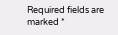Required fields are marked *